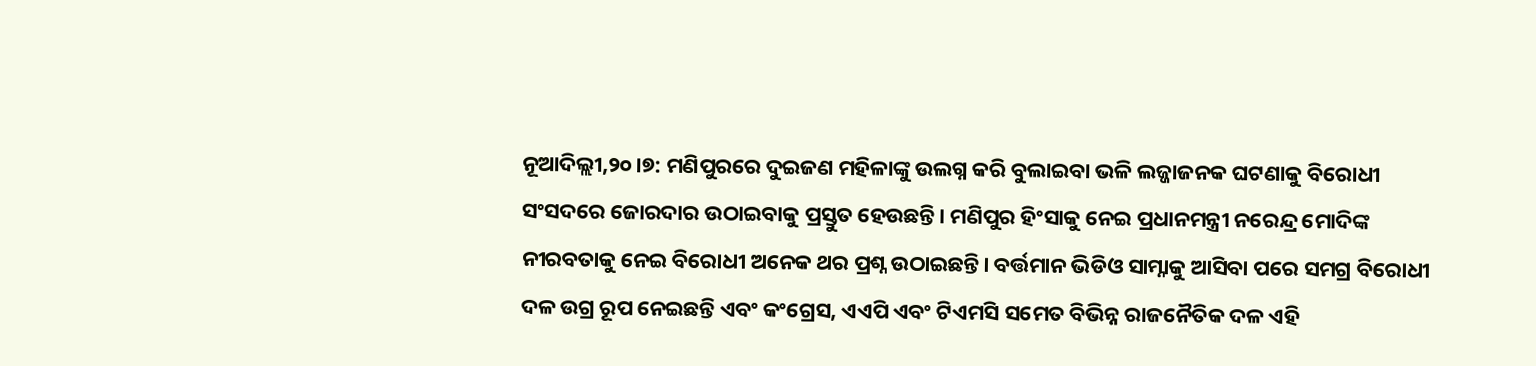ନୂଆଦିଲ୍ଲୀ,୨୦।୭: ମଣିପୁରରେ ଦୁଇଜଣ ମହିଳାଙ୍କୁ ଉଲଗ୍ନ କରି ବୁଲାଇବା ଭଳି ଲଜ୍ଜାଜନକ ଘଟଣାକୁ ବିରୋଧୀ ସଂସଦରେ ଜୋରଦାର ଉଠାଇବାକୁ ପ୍ରସ୍ତୁତ ହେଉଛନ୍ତି। ମଣିପୁର ହିଂସାକୁ ନେଇ ପ୍ରଧାନମନ୍ତ୍ରୀ ନରେନ୍ଦ୍ର ମୋଦିଙ୍କ ନୀରବତାକୁ ନେଇ ବିରୋଧୀ ଅନେକ ଥର ପ୍ରଶ୍ନ ଉଠାଇଛନ୍ତି। ବର୍ତ୍ତମାନ ଭିଡିଓ ସାମ୍ନାକୁ ଆସିବା ପରେ ସମଗ୍ର ବିରୋଧୀ ଦଳ ଉଗ୍ର ରୂପ ନେଇଛନ୍ତି ଏବଂ କଂଗ୍ରେସ, ଏଏପି ଏବଂ ଟିଏମସି ସମେତ ବିଭିନ୍ନ ରାଜନୈତିକ ଦଳ ଏହି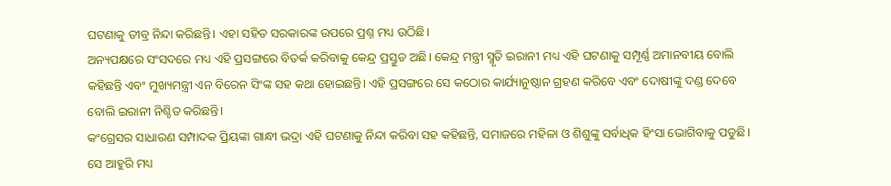ଘଟଣାକୁ ତୀବ୍ର ନିନ୍ଦା କରିଛନ୍ତି। ଏହା ସହିତ ସରକାରଙ୍କ ଉପରେ ପ୍ରଶ୍ନ ମଧ୍ୟ ଉଠିଛି।
ଅନ୍ୟପକ୍ଷରେ ସଂସଦରେ ମଧ୍ୟ ଏହି ପ୍ରସଙ୍ଗରେ ବିତର୍କ କରିବାକୁ କେନ୍ଦ୍ର ପ୍ରସ୍ତୁତ ଅଛି। କେନ୍ଦ୍ର ମନ୍ତ୍ରୀ ସ୍ମୃତି ଇରାନୀ ମଧ୍ୟ ଏହି ଘଟଣାକୁ ସମ୍ପୂର୍ଣ୍ଣ ଅମାନବୀୟ ବୋଲି କହିଛନ୍ତି ଏବଂ ମୁଖ୍ୟମନ୍ତ୍ରୀ ଏନ ବିରେନ ସିଂଙ୍କ ସହ କଥା ହୋଇଛନ୍ତି। ଏହି ପ୍ରସଙ୍ଗରେ ସେ କଠୋର କାର୍ଯ୍ୟାନୁଷ୍ଠାନ ଗ୍ରହଣ କରିବେ ଏବଂ ଦୋଷୀଙ୍କୁ ଦଣ୍ଡ ଦେବେ ବୋଲି ଇରାନୀ ନିଶ୍ଚିତ କରିଛନ୍ତି।
କଂଗ୍ରେସର ସାଧାରଣ ସମ୍ପାଦକ ପ୍ରିୟଙ୍କା ଗାନ୍ଧୀ ଭଦ୍ରା ଏହି ଘଟଣାକୁ ନିନ୍ଦା କରିବା ସହ କହିଛନ୍ତି, ସମାଜରେ ମହିଳା ଓ ଶିଶୁଙ୍କୁ ସର୍ବାଧିକ ହିଂସା ଭୋଗିବାକୁ ପଡୁଛି। ସେ ଆହୁରି ମଧ୍ୟ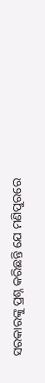ସରକାରଙ୍କୁ ପ୍ରଶ୍ନ କରିଛନ୍ତି ଯେ ମଣିପୁରରେ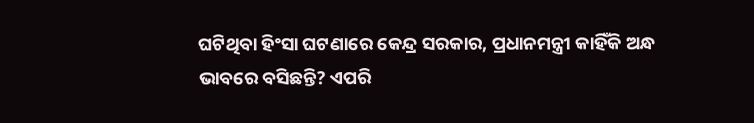ଘଟିଥିବା ହିଂସା ଘଟଣାରେ କେନ୍ଦ୍ର ସରକାର, ପ୍ରଧାନମନ୍ତ୍ରୀ କାହିଁକି ଅନ୍ଧ ଭାବରେ ବସିଛନ୍ତି? ଏପରି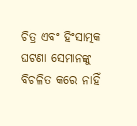ଚିତ୍ର ଏବଂ ହିଂସାତ୍ମକ ଘଟଣା ସେମାନଙ୍କୁ ବିଚଳିତ କରେ ନାହିଁ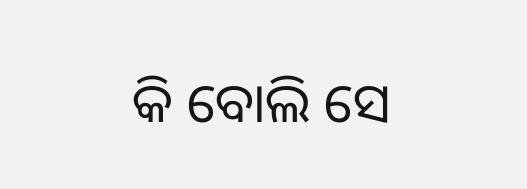କି ବୋଲି ସେ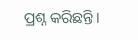ପ୍ରଶ୍ନ କରିଛନ୍ତି।